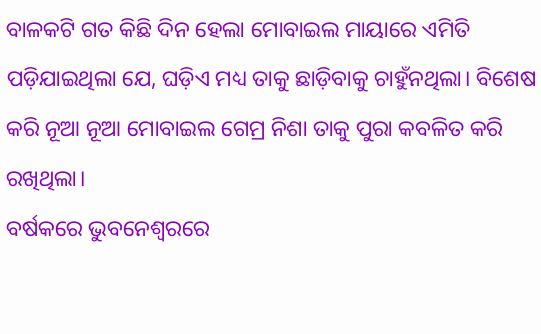ବାଳକଟି ଗତ କିଛି ଦିନ ହେଲା ମୋବାଇଲ ମାୟାରେ ଏମିତି ପଡ଼ିଯାଇଥିଲା ଯେ, ଘଡ଼ିଏ ମଧ୍ୟ ତାକୁ ଛାଡ଼ିବାକୁ ଚାହୁଁନଥିଲା। ବିଶେଷ କରି ନୂଆ ନୂଆ ମୋବାଇଲ ଗେମ୍ର ନିଶା ତାକୁ ପୁରା କବଳିତ କରି ରଖିଥିଲା।
ବର୍ଷକରେ ଭୁବନେଶ୍ୱରରେ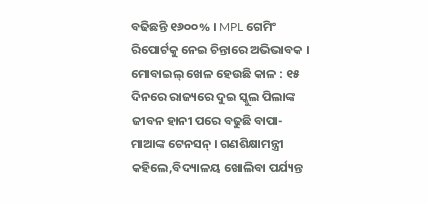ବଢିଛନ୍ତି ୧୬୦୦% । MPL ଗେମିଂ ରିପୋର୍ଟକୁ ନେଇ ଚିନ୍ତାରେ ଅଭିଭାବକ ।
ମୋବାଇଲ୍ ଖେଳ ହେଉଛି କାଳ : ୧୫ ଦିନରେ ରାଜ୍ୟରେ ଦୁଇ ସ୍କୁଲ ପିଲାଙ୍କ ଜୀବନ ହାନୀ ପରେ ବଢୁଛି ବାପା-ମାଆଙ୍କ ଟେନସନ୍ । ଗଣଶିକ୍ଷାମନ୍ତ୍ରୀ କହିଲେ,ବିଦ୍ୟାଳୟ ଖୋଲିବା ପର୍ଯ୍ୟନ୍ତ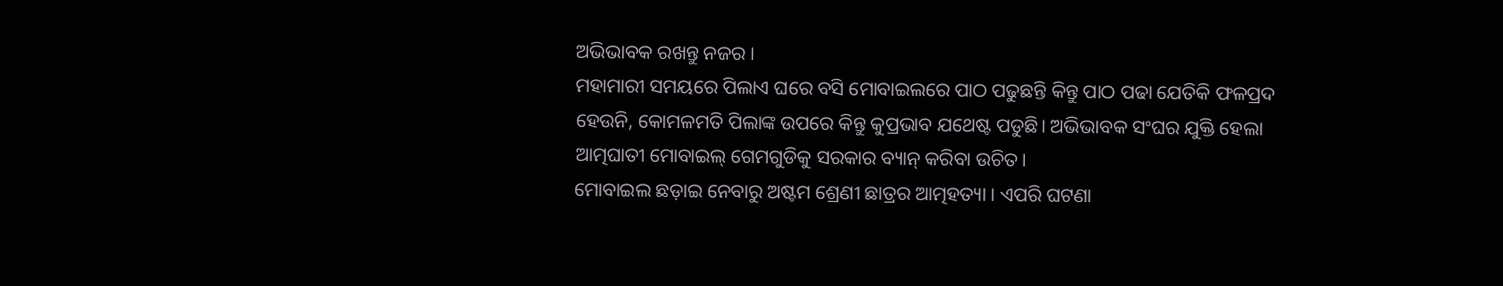ଅଭିଭାବକ ରଖନ୍ତୁ ନଜର ।
ମହାମାରୀ ସମୟରେ ପିଲାଏ ଘରେ ବସି ମୋବାଇଲରେ ପାଠ ପଢୁଛନ୍ତି କିନ୍ତୁ ପାଠ ପଢା ଯେତିକି ଫଳପ୍ରଦ ହେଉନି, କୋମଳମତି ପିଲାଙ୍କ ଉପରେ କିନ୍ତୁ କୁପ୍ରଭାବ ଯଥେଷ୍ଟ ପଡୁଛି। ଅଭିଭାବକ ସଂଘର ଯୁକ୍ତି ହେଲା ଆତ୍ମଘାତୀ ମୋବାଇଲ୍ ଗେମଗୁଡିକୁ ସରକାର ବ୍ୟାନ୍ କରିବା ଉଚିତ।
ମୋବାଇଲ ଛଡ଼ାଇ ନେବାରୁ ଅଷ୍ଟମ ଶ୍ରେଣୀ ଛାତ୍ରର ଆତ୍ମହତ୍ୟା । ଏପରି ଘଟଣା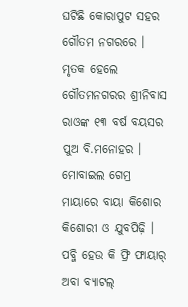ଘଟିଛି କୋରାପୁଟ ସହର ଗୌତମ ନଗରରେ । ମୃତକ ହେଲେ ଗୌତମନଗରର ଶ୍ରୀନିବାସ ରାଓଙ୍କ ୧୩ ବର୍ଷ ବୟସର ପୁଅ ବି.ମନୋହର ।
ମୋବାଇଲ ଗେମ୍ର ମାୟାରେ ବାୟା କିଶୋର କିଶୋରୀ ଓ ଯୁବପିଢ଼ି । ପବ୍ଜି ହେଉ କି ଫ୍ରି ଫାୟାର୍ ଅବା ବ୍ୟାଟଲ୍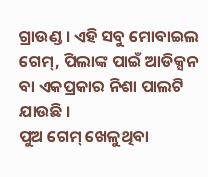ଗ୍ରାଉଣ୍ଡ । ଏହି ସବୁ ମୋବାଇଲ ଗେମ୍, ପିଲାଙ୍କ ପାଇଁ ଆଡିକ୍ସନ ବା ଏକପ୍ରକାର ନିଶା ପାଲଟି ଯାଉଛି ।
ପୁଅ ଗେମ୍ ଖେଳୁଥିବା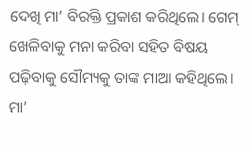ଦେଖି ମା’ ବିରକ୍ତି ପ୍ରକାଶ କରିଥିଲେ। ଗେମ୍ ଖେଳିବାକୁ ମନା କରିବା ସହିତ ବିଷୟ ପଢ଼ିବାକୁ ସୌମ୍ୟକୁ ତାଙ୍କ ମାଆ କହିଥିଲେ। ମା’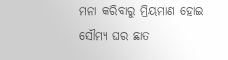ମନା କରିବାରୁ ମ୍ରିୟମାଣ ହୋଇ ସୌମ୍ୟ ଘର ଛାତ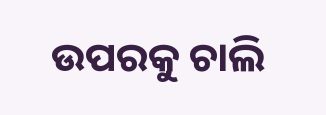ଉପରକୁ ଚାଲି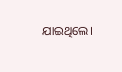ଯାଇଥିଲେ।